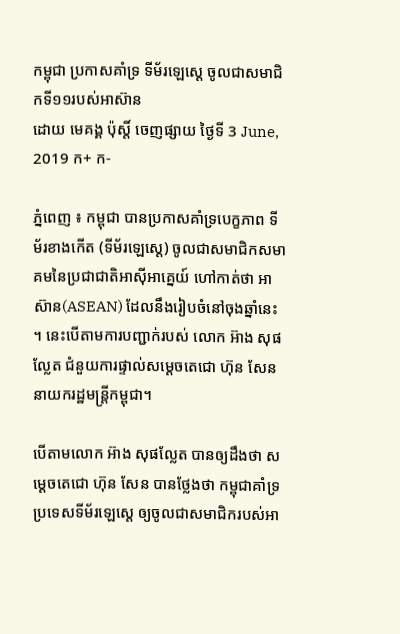កម្ពុជា ប្រកាសគាំទ្រ ទីម័រឡេស្តេ ចូលជាសមាជិកទី១១របស់អាស៊ាន
ដោយ មេគង្គ ប៉ុស្តិ៍ ចេញផ្សាយ ថ្ងៃទី 3 June, 2019 ក+ ក-

ភ្នំពេញ ៖ កម្ពុជា បានប្រកាសគាំទ្របេក្ខភាព ទីម័រខាងកើត (ទីម័រឡេស្តេ) ចូលជាសមាជិកសមាគមនៃប្រជាជាតិអាស៊ីអាគ្នេយ៍ ហៅកាត់ថា អាស៊ាន(ASEAN) ដែលនឹងរៀបចំនៅចុងឆ្នាំនេះ ។ នេះបើតាមការបញ្ជាក់របស់ លោក អ៊ាង សុផល្លែត ជំនួយការផ្ទាល់សម្តេចតេជោ ហ៊ុន សែន នាយករដ្ឋមន្ត្រីកម្ពុជា។

បើតាមលោក អ៊ាង សុផល្លែត បានឲ្យដឹងថា សម្ដេចតេជោ ហ៊ុន សែន បានថ្លែងថា កម្ពុជាគាំទ្រប្រទេសទីម័រឡេស្តេ ឲ្យចូលជាសមាជិករបស់អា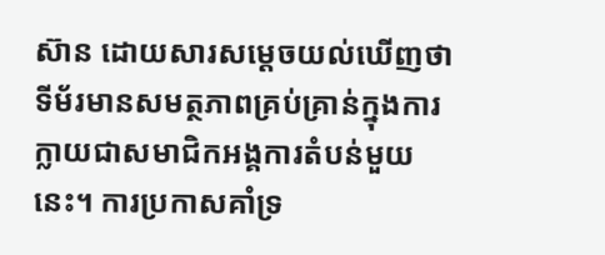ស៊ាន ដោយសារសម្តេចយល់ឃើញថា ទីម័រមានសមត្ថភាពគ្រប់គ្រាន់ក្នុងការក្លាយជាសមាជិកអង្គការតំបន់មួយនេះ។ ការប្រកាសគាំទ្រ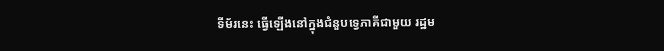ទីម័រនេះ ធ្វើឡើងនៅក្នុងជំនួបទ្វេភាគីជាមួយ រដ្ឋម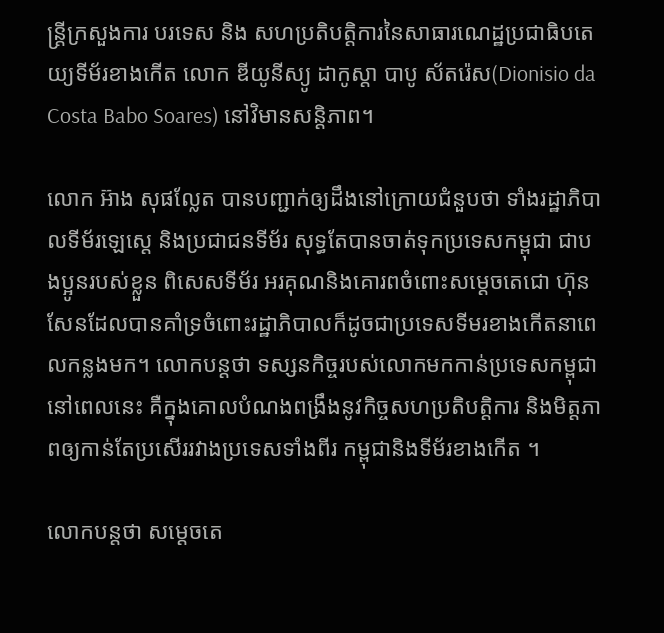ន្ត្រីក្រសួងការ បរទេស និង សហប្រតិបត្តិការនៃសាធារណេដ្ឋប្រជាធិបតេយ្យទីម័រខាងកើត លោក ឌីយូនីស្យូ ដាកូស្តា បាបូ ស័តរ៉េស(Dionisio da Costa Babo Soares) នៅវិមានសន្តិភាព។

លោក អ៊ាង សុផល្លែត បានបញ្ជាក់ឲ្យដឹងនៅក្រោយជំនួបថា ទាំងរដ្ឋាភិបាលទីម័រឡេស្តេ និងប្រជាជនទីម័រ សុទ្ធតែបានចាត់ទុកប្រទេសកម្ពុជា ជាបងប្អូនរបស់ខ្លួន ពិសេសទីម័រ អរគុណនិងគោរពចំពោះសម្ដេចតេជោ ហ៊ុន សែនដែលបានគាំទ្រចំពោះរដ្ឋាភិបាលក៏ដូចជាប្រទេសទីមរខាងកើតនាពេលកន្លងមក។ លោកបន្តថា ទស្សនកិច្ចរបស់លោកមកកាន់ប្រទេសកម្ពុជានៅពេលនេះ គឺក្នុងគោលបំណងពង្រឹងនូវកិច្ចសហប្រតិបត្តិការ និងមិត្តភាពឲ្យកាន់តែប្រសើររវាងប្រទេសទាំងពីរ កម្ពុជានិងទីម័រខាងកើត ។

លោកបន្តថា សម្ដេចតេ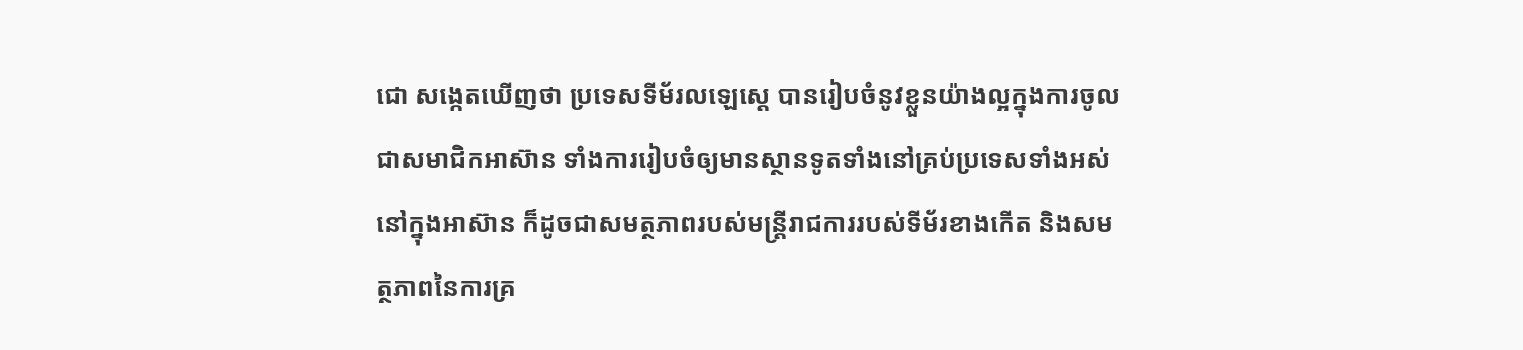ជោ សង្កេតឃើញថា ប្រទេសទីម័រលឡេស្តេ បានរៀបចំនូវខ្លួនយ៉ាងល្អក្នុងការចូលជាសមាជិកអាស៊ាន ទាំងការរៀបចំឲ្យមានស្ថានទូតទាំងនៅគ្រប់ប្រទេសទាំងអស់នៅក្នុងអាស៊ាន ក៏ដូចជាសមត្ថភាពរបស់មន្ត្រីរាជការរបស់ទីម័រខាងកើត និងសមត្ថភាពនៃការគ្រ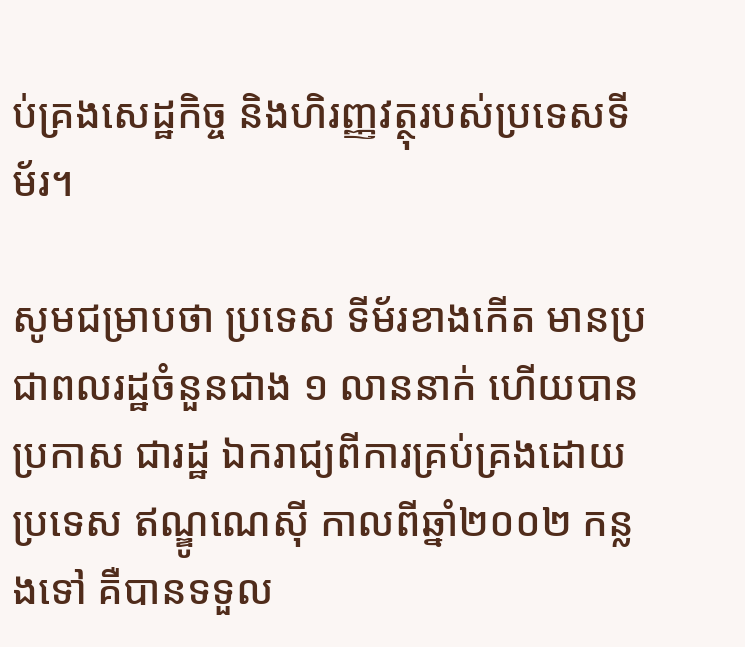ប់គ្រងសេដ្ឋកិច្ច និងហិរញ្ញវត្ថុរបស់ប្រទេសទីម័រ។

សូមជម្រាបថា ប្រទេស ទីម័រខាងកើត មានប្រជាពលរដ្ឋចំនួនជាង ១ លាននាក់ ហើយបានប្រកាស ជារដ្ឋ ឯករាជ្យពីការគ្រប់គ្រងដោយប្រទេស ឥណ្ឌូណេស៊ី កាលពីឆ្នាំ២០០២ កន្លងទៅ គឺបានទទួល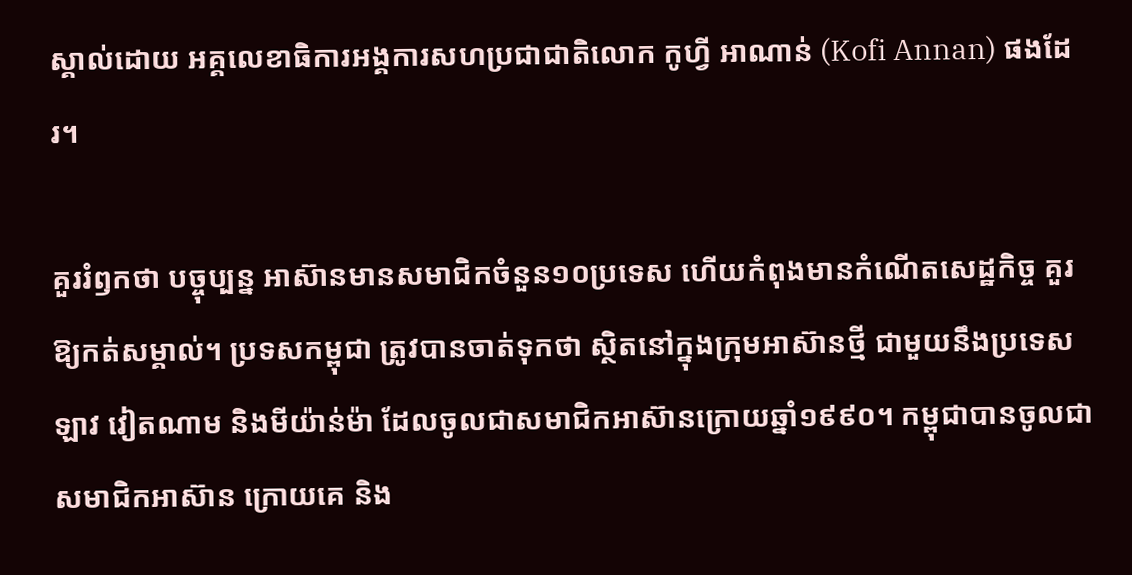ស្គាល់ដោយ អគ្គលេខាធិការអង្គការសហប្រជាជាតិលោក កូហ្វី អាណាន់ (Kofi Annan) ផងដែរ។

គួររំឭកថា បច្ចុប្បន្ន អាស៊ានមានសមាជិកចំនួន១០ប្រទេស ហើយកំពុងមានកំណើតសេដ្ឋកិច្ច គួរឱ្យកត់សម្គាល់។ ប្រទសកម្ពុជា ត្រូវបានចាត់ទុកថា ស្ថិតនៅក្នុងក្រុមអាស៊ានថ្មី ជាមួយនឹងប្រទេសឡាវ វៀតណាម និងមីយ៉ាន់ម៉ា ដែលចូលជាសមាជិកអាស៊ានក្រោយឆ្នាំ១៩៩០។ កម្ពុជាបានចូលជាសមាជិកអាស៊ាន ក្រោយគេ និង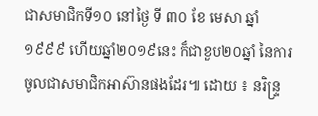ជាសមាជិកទី១០ នៅថ្ងៃ ទី ៣០ ខែ មេសា ឆ្នាំ ១៩៩៩ ហើយឆ្នាំ២០១៩នេះ ក៏ជាខួប២០ឆ្នាំ នៃការចូលជាសមាជិកអាស៊ានផងដែរ៕ ដោយ ៖ នរិន្ទ្រ